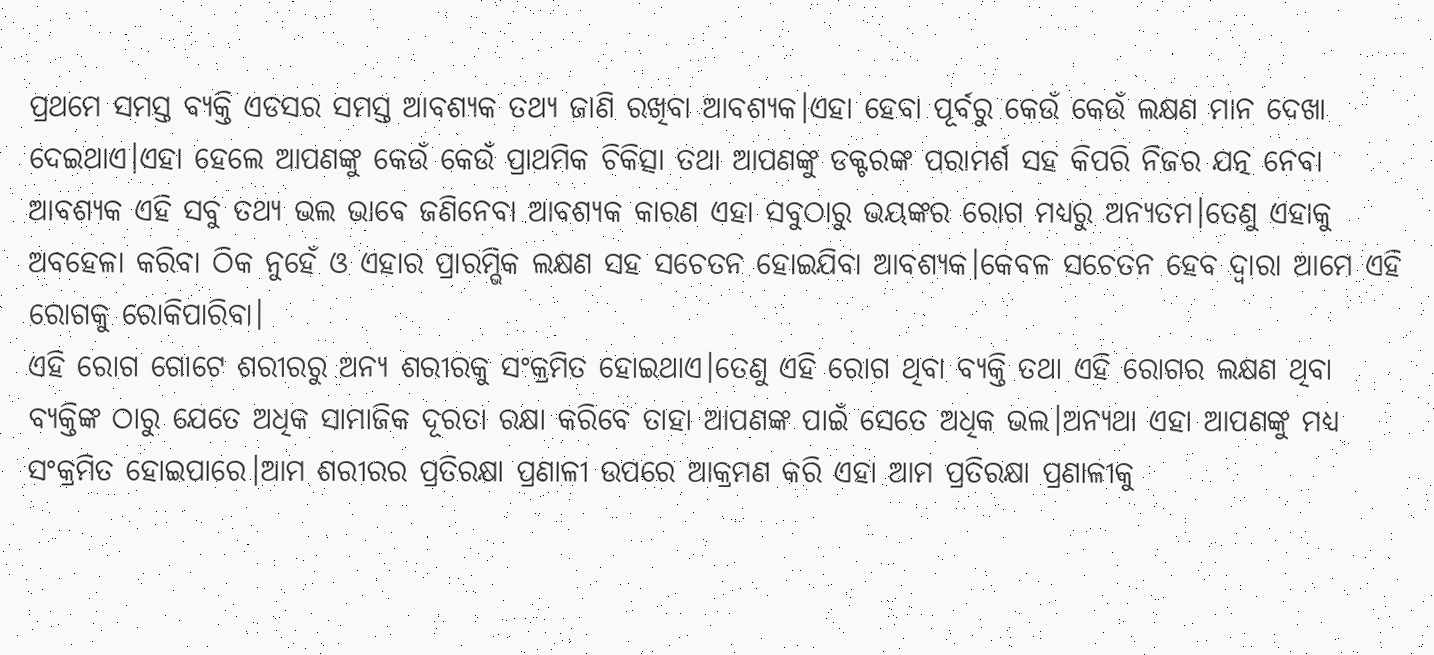ପ୍ରଥମେ ସମସ୍ତ ବ୍ୟକ୍ତି ଏଡସର ସମସ୍ତ ଆବଶ୍ୟକ ତଥ୍ୟ ଜାଣି ରଖିବା ଆବଶ୍ୟକ।ଏହା ହେବା ପୂର୍ବରୁ କେଉଁ କେଉଁ ଲକ୍ଷଣ ମାନ ଦେଖା ଦେଇଥାଏ।ଏହା ହେଲେ ଆପଣଙ୍କୁ କେଉଁ କେଉଁ ପ୍ରାଥମିକ ଚିକିତ୍ସା ତଥା ଆପଣଙ୍କୁ ଡକ୍ଟରଙ୍କ ପରାମର୍ଶ ସହ କିପରି ନିଜର ଯତ୍ନ ନେବା ଆବଶ୍ୟକ ଏହି ସବୁ ତଥ୍ୟ ଭଲ ଭାବେ ଜଣିନେବା ଆବଶ୍ୟକ କାରଣ ଏହା ସବୁଠାରୁ ଭୟଙ୍କର ରୋଗ ମଧ୍ୟରୁ ଅନ୍ୟତମ।ତେଣୁ ଏହାକୁ ଅବହେଳା କରିବା ଠିକ ନୁହେଁ ଓ ଏହାର ପ୍ରାରମ୍ଭିକ ଲକ୍ଷଣ ସହ ସଚେତନ ହୋଇଯିବା ଆବଶ୍ୟକ।କେବଳ ସଚେତନ ହେବ ଦ୍ଵାରା ଆମେ ଏହି ରୋଗକୁ ରୋକିପାରିବା।
ଏହି ରୋଗ ଗୋଟେ ଶରୀରରୁ ଅନ୍ୟ ଶରୀରକୁ ସଂକ୍ରମିତ ହୋଇଥାଏ।ତେଣୁ ଏହି ରୋଗ ଥିବା ବ୍ୟକ୍ତି ତଥା ଏହି ରୋଗର ଲକ୍ଷଣ ଥିବା ବ୍ୟକ୍ତିଙ୍କ ଠାରୁ ଯେତେ ଅଧିକ ସାମାଜିକ ଦୂରତା ରକ୍ଷା କରିବେ ତାହା ଆପଣଙ୍କ ପାଇଁ ସେତେ ଅଧିକ ଭଲ।ଅନ୍ୟଥା ଏହା ଆପଣଙ୍କୁ ମଧ୍ୟ ସଂକ୍ରମିତ ହୋଇପାରେ।ଆମ ଶରୀରର ପ୍ରତିରକ୍ଷା ପ୍ରଣାଳୀ ଉପରେ ଆକ୍ରମଣ କରି ଏହା ଆମ ପ୍ରତିରକ୍ଷା ପ୍ରଣାଳୀକୁ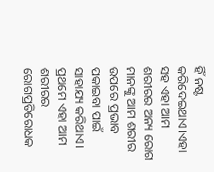ହିଁ ନଷ୍ଟ କରିଦେଇଥାଏ।ଏହା ସହ ଏହା ଆମ ଶରୀରର ଅନ୍ୟ ରୋଗ ମାନଙ୍କୁ ଆମ ଶରୀର ଉପରେ ପ୍ରଭାବ ପକାଇବା ପାଇଁ ସାହାଯ୍ୟ କରିଥାଏ।
ପ୍ରଥମେ ଏହା ଆମ ଶରୀରର ରୋଗପ୍ରତିରୋଧକ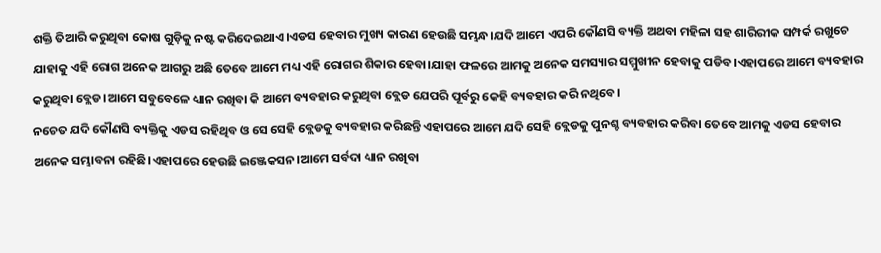ଶକ୍ତି ତିଆରି କରୁଥିବା କୋଷ ଗୁଡ଼ିକୁ ନଷ୍ଟ କରିଦେଇଥାଏ।ଏଡସ ହେବାର ମୁଖ୍ୟ କାରଣ ହେଉଛି ସମ୍ଭନ୍ଧ।ଯଦି ଆମେ ଏପରି କୌଣସି ବ୍ୟକ୍ତି ଅଥବା ମହିଳା ସହ ଶାରିରୀକ ସମ୍ପର୍କ ରଖୁଚେ ଯାହାକୁ ଏହି ରୋଗ ଅନେକ ଆଗରୁ ଅଛି ତେବେ ଆମେ ମଧ୍ୟ ଏହି ରୋଗର ଶିକାର ହେବା।ଯାହା ଫଳରେ ଆମକୁ ଅନେକ ସମସ୍ୟାର ସମ୍ମୁଖୀନ ହେବାକୁ ପଡିବ।ଏହାପରେ ଆମେ ବ୍ୟବହାର କରୁଥିବା ବ୍ଲେଡ।ଆମେ ସବୁବେଳେ ଧ୍ୟାନ ରଖିବା କି ଆମେ ବ୍ୟବହାର କରୁଥିବା ବ୍ଲେଡ ଯେପରି ପୂର୍ବରୁ କେହି ବ୍ୟବହାର କରି ନଥିବେ।
ନଚେତ ଯଦି କୌଣସି ବ୍ୟକ୍ତିକୁ ଏଡସ ରହିଥିବ ଓ ସେ ସେହି ବ୍ଲେଡକୁ ବ୍ୟବହାର କରିଛନ୍ତି ଏହାପରେ ଆମେ ଯଦି ସେହି ବ୍ଲେଡକୁ ପୁନଶ୍ଚ ବ୍ୟବହାର କରିବା ତେବେ ଆମକୁ ଏଡସ ହେବାର ଅନେକ ସମ୍ଭାବନା ରହିଛି।ଏହାପରେ ହେଉଛି ଇଞ୍ଜେକସନ।ଆମେ ସର୍ବଦା ଧ୍ୟାନ ରଖିବା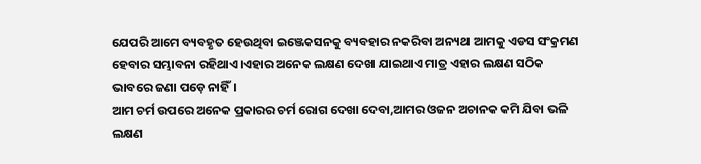ଯେପରି ଆମେ ବ୍ୟବହୃତ ହେଉଥିବା ଇଞ୍ଜେକସନକୁ ବ୍ୟବହାର ନକରିବା ଅନ୍ୟଥା ଆମକୁ ଏଡସ ସଂକ୍ରମଣ ହେବାର ସମ୍ଭାବନା ରହିଥାଏ।ଏହାର ଅନେକ ଲକ୍ଷଣ ଦେଖା ଯାଇଥାଏ ମାତ୍ର ଏହାର ଲକ୍ଷଣ ସଠିକ ଭାବରେ ଜଣା ପଡ଼େ ନାହିଁ।
ଆମ ଚର୍ମ ଉପରେ ଅନେକ ପ୍ରକାରର ଚର୍ମ ରୋଗ ଦେଖା ଦେବା,ଆମର ଓଜନ ଅଚାନକ କମି ଯିବା ଭଳି ଲକ୍ଷଣ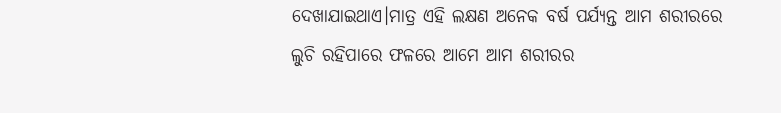ଦେଖାଯାଇଥାଏ।ମାତ୍ର ଏହି ଲକ୍ଷଣ ଅନେକ ବର୍ଷ ପର୍ଯ୍ୟନ୍ତ ଆମ ଶରୀରରେ ଲୁଚି ରହିପାରେ ଫଳରେ ଆମେ ଆମ ଶରୀରର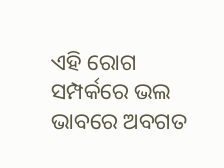ଏହି ରୋଗ ସମ୍ପର୍କରେ ଭଲ ଭାବରେ ଅବଗତ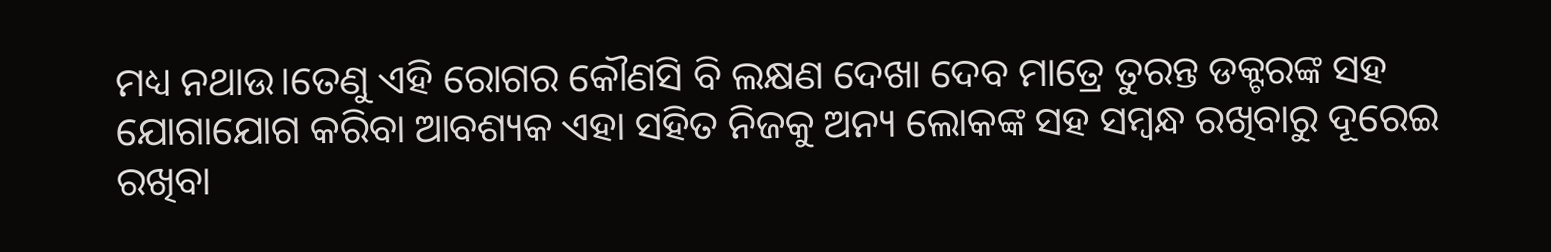ମଧ୍ୟ ନଥାଉ।ତେଣୁ ଏହି ରୋଗର କୌଣସି ବି ଲକ୍ଷଣ ଦେଖା ଦେବ ମାତ୍ରେ ତୁରନ୍ତ ଡକ୍ଟରଙ୍କ ସହ ଯୋଗାଯୋଗ କରିବା ଆବଶ୍ୟକ ଏହା ସହିତ ନିଜକୁ ଅନ୍ୟ ଲୋକଙ୍କ ସହ ସମ୍ବନ୍ଧ ରଖିବାରୁ ଦୂରେଇ ରଖିବା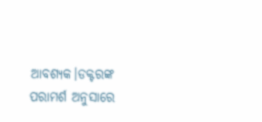ଆବଶ୍ୟକ।ଡକ୍ଟରଙ୍କ ପରାମର୍ଶ ଅନୁସାରେ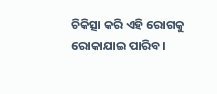ଚିକିତ୍ସା କରି ଏହି ରୋଗକୁ ରୋକାଯାଇ ପାରିବ।